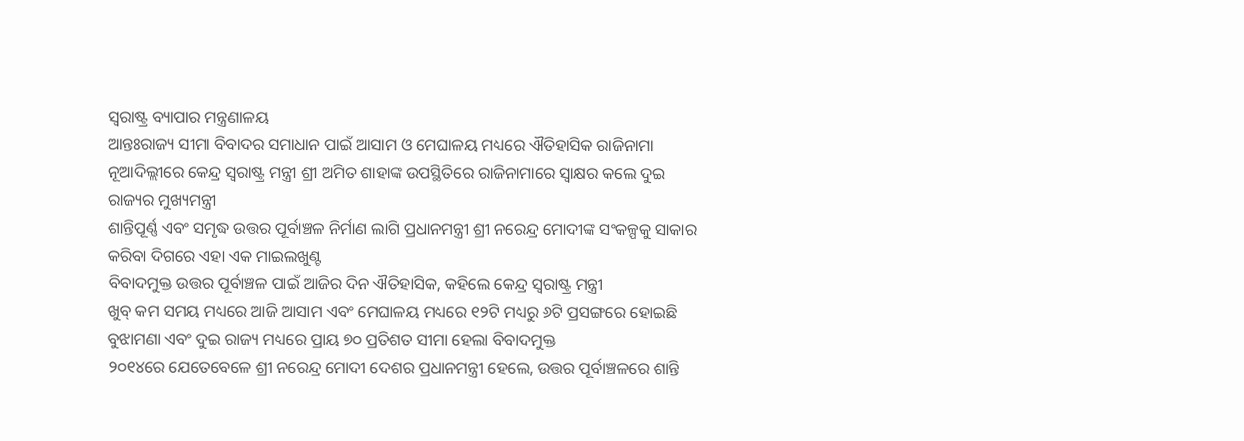ସ୍ଵରାଷ୍ଟ୍ର ବ୍ୟାପାର ମନ୍ତ୍ରଣାଳୟ
ଆନ୍ତଃରାଜ୍ୟ ସୀମା ବିବାଦର ସମାଧାନ ପାଇଁ ଆସାମ ଓ ମେଘାଳୟ ମଧ୍ୟରେ ଐତିହାସିକ ରାଜିନାମା
ନୂଆଦିଲ୍ଲୀରେ କେନ୍ଦ୍ର ସ୍ୱରାଷ୍ଟ୍ର ମନ୍ତ୍ରୀ ଶ୍ରୀ ଅମିତ ଶାହାଙ୍କ ଉପସ୍ଥିତିରେ ରାଜିନାମାରେ ସ୍ୱାକ୍ଷର କଲେ ଦୁଇ ରାଜ୍ୟର ମୁଖ୍ୟମନ୍ତ୍ରୀ
ଶାନ୍ତିପୂର୍ଣ୍ଣ ଏବଂ ସମୃଦ୍ଧ ଉତ୍ତର ପୂର୍ବାଞ୍ଚଳ ନିର୍ମାଣ ଲାଗି ପ୍ରଧାନମନ୍ତ୍ରୀ ଶ୍ରୀ ନରେନ୍ଦ୍ର ମୋଦୀଙ୍କ ସଂକଳ୍ପକୁ ସାକାର କରିବା ଦିଗରେ ଏହା ଏକ ମାଇଲଖୁଣ୍ଟ
ବିବାଦମୁକ୍ତ ଉତ୍ତର ପୂର୍ବାଞ୍ଚଳ ପାଇଁ ଆଜିର ଦିନ ଐତିହାସିକ, କହିଲେ କେନ୍ଦ୍ର ସ୍ୱରାଷ୍ଟ୍ର ମନ୍ତ୍ରୀ
ଖୁବ୍ କମ ସମୟ ମଧ୍ୟରେ ଆଜି ଆସାମ ଏବଂ ମେଘାଳୟ ମଧ୍ୟରେ ୧୨ଟି ମଧ୍ୟରୁ ୬ଟି ପ୍ରସଙ୍ଗରେ ହୋଇଛି ବୁଝାମଣା ଏବଂ ଦୁଇ ରାଜ୍ୟ ମଧ୍ୟରେ ପ୍ରାୟ ୭୦ ପ୍ରତିଶତ ସୀମା ହେଲା ବିବାଦମୁକ୍ତ
୨୦୧୪ରେ ଯେତେବେଳେ ଶ୍ରୀ ନରେନ୍ଦ୍ର ମୋଦୀ ଦେଶର ପ୍ରଧାନମନ୍ତ୍ରୀ ହେଲେ, ଉତ୍ତର ପୂର୍ବାଞ୍ଚଳରେ ଶାନ୍ତି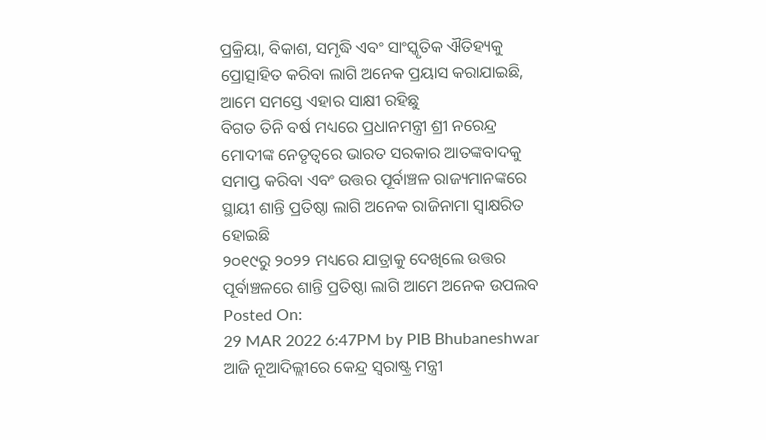ପ୍ରକ୍ରିୟା, ବିକାଶ, ସମୃଦ୍ଧି ଏବଂ ସାଂସ୍କୃତିକ ଐତିହ୍ୟକୁ ପ୍ରୋତ୍ସାହିତ କରିବା ଲାଗି ଅନେକ ପ୍ରୟାସ କରାଯାଇଛି, ଆମେ ସମସ୍ତେ ଏହାର ସାକ୍ଷୀ ରହିଛୁ
ବିଗତ ତିନି ବର୍ଷ ମଧ୍ୟରେ ପ୍ରଧାନମନ୍ତ୍ରୀ ଶ୍ରୀ ନରେନ୍ଦ୍ର ମୋଦୀଙ୍କ ନେତୃତ୍ୱରେ ଭାରତ ସରକାର ଆତଙ୍କବାଦକୁ ସମାପ୍ତ କରିବା ଏବଂ ଉତ୍ତର ପୂର୍ବାଞ୍ଚଳ ରାଜ୍ୟମାନଙ୍କରେ ସ୍ଥାୟୀ ଶାନ୍ତି ପ୍ରତିଷ୍ଠା ଲାଗି ଅନେକ ରାଜିନାମା ସ୍ୱାକ୍ଷରିତ ହୋଇଛି
୨୦୧୯ରୁ ୨୦୨୨ ମଧ୍ୟରେ ଯାତ୍ରାକୁ ଦେଖିଲେ ଉତ୍ତର ପୂର୍ବାଞ୍ଚଳରେ ଶାନ୍ତି ପ୍ରତିଷ୍ଠା ଲାଗି ଆମେ ଅନେକ ଉପଲବ
Posted On:
29 MAR 2022 6:47PM by PIB Bhubaneshwar
ଆଜି ନୂଆଦିଲ୍ଲୀରେ କେନ୍ଦ୍ର ସ୍ୱରାଷ୍ଟ୍ର ମନ୍ତ୍ରୀ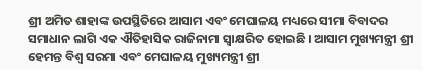ଶ୍ରୀ ଅମିତ ଶାହାଙ୍କ ଉପସ୍ଥିତିରେ ଆସାମ ଏବଂ ମେଘାଳୟ ମଧ୍ୟରେ ସୀମା ବିବାଦର ସମାଧାନ ଲାଗି ଏକ ଐତିହାସିକ ରାଜିନାମା ସ୍ୱାକ୍ଷରିତ ହୋଇଛି । ଆସାମ ମୁଖ୍ୟମନ୍ତ୍ରୀ ଶ୍ରୀ ହେମନ୍ତ ବିଶ୍ୱ ସରମା ଏବଂ ମେଘାଳୟ ମୁଖ୍ୟମନ୍ତ୍ରୀ ଶ୍ରୀ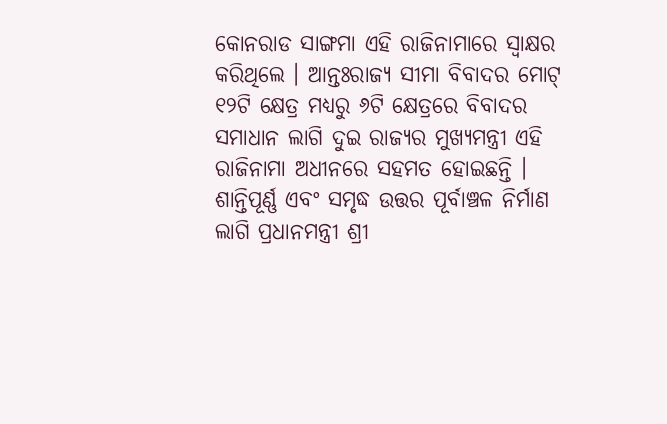କୋନରାଡ ସାଙ୍ଗମା ଏହି ରାଜିନାମାରେ ସ୍ୱାକ୍ଷର କରିଥିଲେ । ଆନ୍ତଃରାଜ୍ୟ ସୀମା ବିବାଦର ମୋଟ୍ ୧୨ଟି କ୍ଷେତ୍ର ମଧ୍ୟରୁ ୬ଟି କ୍ଷେତ୍ରରେ ବିବାଦର ସମାଧାନ ଲାଗି ଦୁଇ ରାଜ୍ୟର ମୁଖ୍ୟମନ୍ତ୍ରୀ ଏହି ରାଜିନାମା ଅଧୀନରେ ସହମତ ହୋଇଛନ୍ତି । ଶାନ୍ତିପୂର୍ଣ୍ଣ ଏବଂ ସମୃଦ୍ଧ ଉତ୍ତର ପୂର୍ବାଞ୍ଚଳ ନିର୍ମାଣ ଲାଗି ପ୍ରଧାନମନ୍ତ୍ରୀ ଶ୍ରୀ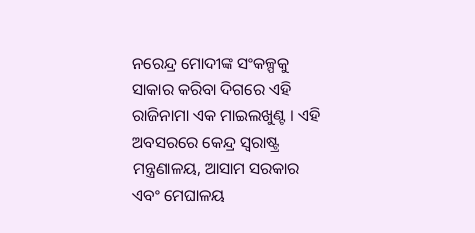ନରେନ୍ଦ୍ର ମୋଦୀଙ୍କ ସଂକଳ୍ପକୁ ସାକାର କରିବା ଦିଗରେ ଏହି ରାଜିନାମା ଏକ ମାଇଲଖୁଣ୍ଟ । ଏହି ଅବସରରେ କେନ୍ଦ୍ର ସ୍ୱରାଷ୍ଟ୍ର ମନ୍ତ୍ରଣାଳୟ, ଆସାମ ସରକାର ଏବଂ ମେଘାଳୟ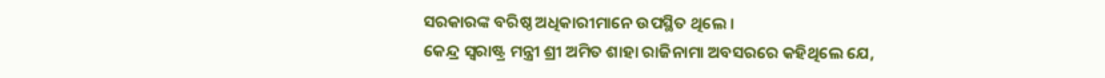ସରକାରଙ୍କ ବରିଷ୍ଠ ଅଧିକାରୀମାନେ ଉପସ୍ଥିତ ଥିଲେ ।
କେନ୍ଦ୍ର ସ୍ୱରାଷ୍ଟ୍ର ମନ୍ତ୍ରୀ ଶ୍ରୀ ଅମିତ ଶାହା ରାଜିନାମା ଅବସରରେ କହିଥିଲେ ଯେ,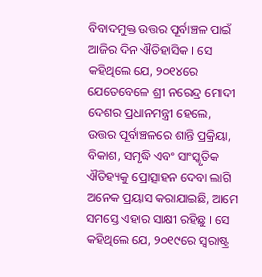ବିବାଦମୁକ୍ତ ଉତ୍ତର ପୂର୍ବାଞ୍ଚଳ ପାଇଁ ଆଜିର ଦିନ ଐତିହାସିକ । ସେ କହିଥିଲେ ଯେ, ୨୦୧୪ରେ ଯେତେବେଳେ ଶ୍ରୀ ନରେନ୍ଦ୍ର ମୋଦୀ ଦେଶର ପ୍ରଧାନମନ୍ତ୍ରୀ ହେଲେ, ଉତ୍ତର ପୂର୍ବାଞ୍ଚଳରେ ଶାନ୍ତି ପ୍ରକ୍ରିୟା, ବିକାଶ, ସମୃଦ୍ଧି ଏବଂ ସାଂସ୍କୃତିକ ଐତିହ୍ୟକୁ ପ୍ରୋତ୍ସାହନ ଦେବା ଲାଗି ଅନେକ ପ୍ରୟାସ କରାଯାଇଛି, ଆମେ ସମସ୍ତେ ଏହାର ସାକ୍ଷୀ ରହିଛୁ । ସେ କହିଥିଲେ ଯେ, ୨୦୧୯ରେ ସ୍ୱରାଷ୍ଟ୍ର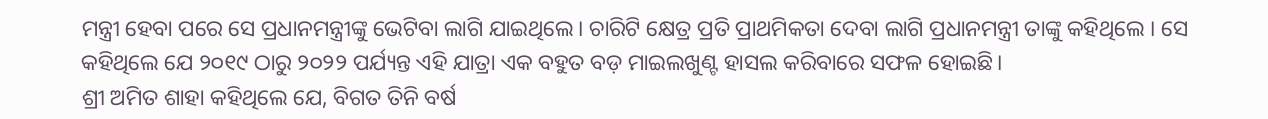ମନ୍ତ୍ରୀ ହେବା ପରେ ସେ ପ୍ରଧାନମନ୍ତ୍ରୀଙ୍କୁ ଭେଟିବା ଲାଗି ଯାଇଥିଲେ। ଚାରିଟି କ୍ଷେତ୍ର ପ୍ରତି ପ୍ରାଥମିକତା ଦେବା ଲାଗି ପ୍ରଧାନମନ୍ତ୍ରୀ ତାଙ୍କୁ କହିଥିଲେ । ସେ କହିଥିଲେ ଯେ ୨୦୧୯ ଠାରୁ ୨୦୨୨ ପର୍ଯ୍ୟନ୍ତ ଏହି ଯାତ୍ରା ଏକ ବହୁତ ବଡ଼ ମାଇଲଖୁଣ୍ଟ ହାସଲ କରିବାରେ ସଫଳ ହୋଇଛି।
ଶ୍ରୀ ଅମିତ ଶାହା କହିଥିଲେ ଯେ, ବିଗତ ତିନି ବର୍ଷ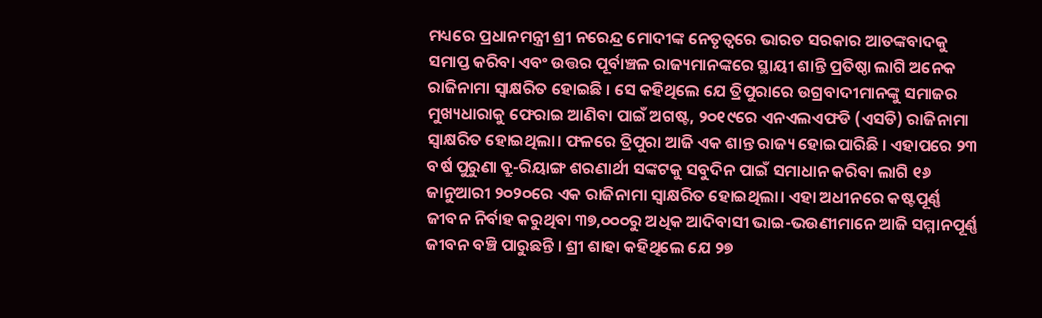ମଧ୍ୟରେ ପ୍ରଧାନମନ୍ତ୍ରୀ ଶ୍ରୀ ନରେନ୍ଦ୍ର ମୋଦୀଙ୍କ ନେତୃତ୍ୱରେ ଭାରତ ସରକାର ଆତଙ୍କବାଦକୁ ସମାପ୍ତ କରିବା ଏବଂ ଉତ୍ତର ପୂର୍ବାଞ୍ଚଳ ରାଜ୍ୟମାନଙ୍କରେ ସ୍ଥାୟୀ ଶାନ୍ତି ପ୍ରତିଷ୍ଠା ଲାଗି ଅନେକ ରାଜିନାମା ସ୍ୱାକ୍ଷରିତ ହୋଇଛି । ସେ କହିଥିଲେ ଯେ ତ୍ରିପୁରାରେ ଉଗ୍ରବାଦୀମାନଙ୍କୁ ସମାଜର ମୁଖ୍ୟଧାରାକୁ ଫେରାଇ ଆଣିବା ପାଇଁ ଅଗଷ୍ଟ, ୨୦୧୯ରେ ଏନଏଲଏଫଡି (ଏସଡି) ରାଜିନାମା ସ୍ୱାକ୍ଷରିତ ହୋଇଥିଲା। ଫଳରେ ତ୍ରିପୁରା ଆଜି ଏକ ଶାନ୍ତ ରାଜ୍ୟ ହୋଇପାରିଛି । ଏହାପରେ ୨୩ ବର୍ଷ ପୁରୁଣା ବ୍ରୁ-ରିୟାଙ୍ଗ ଶରଣାର୍ଥୀ ସଙ୍କଟକୁ ସବୁଦିନ ପାଇଁ ସମାଧାନ କରିବା ଲାଗି ୧୬ ଜାନୁଆରୀ ୨୦୨୦ରେ ଏକ ରାଜିନାମା ସ୍ୱାକ୍ଷରିତ ହୋଇଥିଲା। ଏହା ଅଧୀନରେ କଷ୍ଟପୂର୍ଣ୍ଣ ଜୀବନ ନିର୍ବାହ କରୁଥିବା ୩୭,୦୦୦ରୁ ଅଧିକ ଆଦିବାସୀ ଭାଇ-ଭଉଣୀମାନେ ଆଜି ସମ୍ମାନପୂର୍ଣ୍ଣ ଜୀବନ ବଞ୍ଚି ପାରୁଛନ୍ତି । ଶ୍ରୀ ଶାହା କହିଥିଲେ ଯେ ୨୭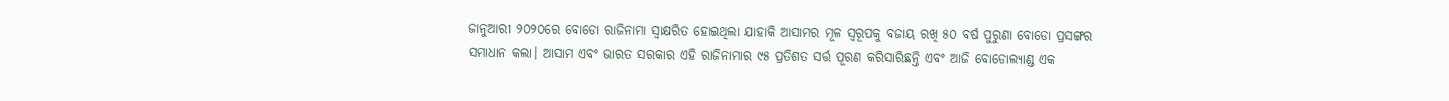ଜାନୁଆରୀ ୨୦୨୦ରେ ବୋଡୋ ରାଜିନାମା ସ୍ୱାକ୍ଷରିତ ହୋଇଥିଲା ଯାହାକି ଆସାମର ମୂଳ ସ୍ୱରୂପକୁ ବଜାୟ ରଖି ୫୦ ବର୍ଷ ପୁରୁଣା ବୋଡୋ ପ୍ରସଙ୍ଗର ସମାଧାନ କଲା। ଆସାମ ଏବଂ ଭାରତ ସରକାର ଏହି ରାଜିନାମାର ୯୫ ପ୍ରତିଶତ ସର୍ତ୍ତ ପୂରଣ କରିସାରିଛନ୍ତି ଏବଂ ଆଜି ବୋଡୋଲ୍ୟାଣ୍ଡ ଏକ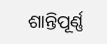ଶାନ୍ତିପୂର୍ଣ୍ଣ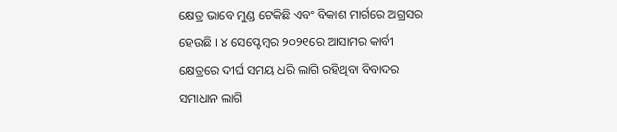କ୍ଷେତ୍ର ଭାବେ ମୁଣ୍ଡ ଟେକିଛି ଏବଂ ବିକାଶ ମାର୍ଗରେ ଅଗ୍ରସର ହେଉଛି । ୪ ସେପ୍ଟେମ୍ବର ୨୦୨୧ରେ ଆସାମର କାର୍ବୀ କ୍ଷେତ୍ରରେ ଦୀର୍ଘ ସମୟ ଧରି ଲାଗି ରହିଥିବା ବିବାଦର ସମାଧାନ ଲାଗି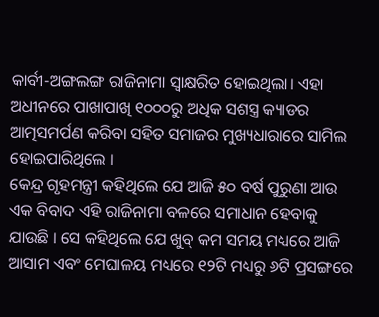କାର୍ବୀ-ଅଙ୍ଗଲଙ୍ଗ ରାଜିନାମା ସ୍ୱାକ୍ଷରିତ ହୋଇଥିଲା। ଏହା ଅଧୀନରେ ପାଖାପାଖି ୧୦୦୦ରୁ ଅଧିକ ସଶସ୍ତ୍ର କ୍ୟାଡର ଆତ୍ମସମର୍ପଣ କରିବା ସହିତ ସମାଜର ମୁଖ୍ୟଧାରାରେ ସାମିଲ ହୋଇପାରିଥିଲେ ।
କେନ୍ଦ୍ର ଗୃହମନ୍ତ୍ରୀ କହିଥିଲେ ଯେ ଆଜି ୫୦ ବର୍ଷ ପୁରୁଣା ଆଉ ଏକ ବିବାଦ ଏହି ରାଜିନାମା ବଳରେ ସମାଧାନ ହେବାକୁ ଯାଉଛି । ସେ କହିଥିଲେ ଯେ ଖୁବ୍ କମ ସମୟ ମଧ୍ୟରେ ଆଜି ଆସାମ ଏବଂ ମେଘାଳୟ ମଧ୍ୟରେ ୧୨ଟି ମଧ୍ୟରୁ ୬ଟି ପ୍ରସଙ୍ଗରେ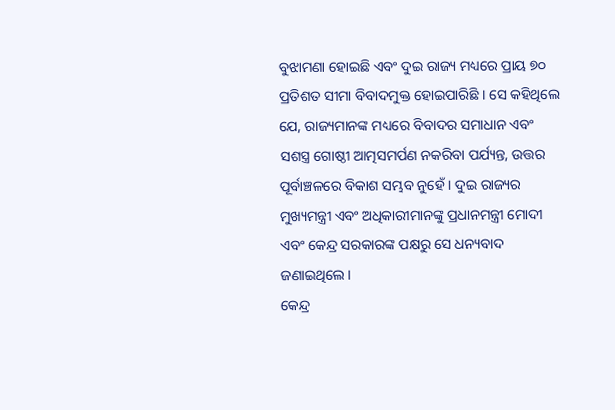ବୁଝାମଣା ହୋଇଛି ଏବଂ ଦୁଇ ରାଜ୍ୟ ମଧ୍ୟରେ ପ୍ରାୟ ୭୦ ପ୍ରତିଶତ ସୀମା ବିବାଦମୁକ୍ତ ହୋଇପାରିଛି । ସେ କହିଥିଲେ ଯେ, ରାଜ୍ୟମାନଙ୍କ ମଧ୍ୟରେ ବିବାଦର ସମାଧାନ ଏବଂ ସଶସ୍ତ୍ର ଗୋଷ୍ଠୀ ଆତ୍ମସମର୍ପଣ ନକରିବା ପର୍ଯ୍ୟନ୍ତ, ଉତ୍ତର ପୂର୍ବାଞ୍ଚଳରେ ବିକାଶ ସମ୍ଭବ ନୁହେଁ । ଦୁଇ ରାଜ୍ୟର ମୁଖ୍ୟମନ୍ତ୍ରୀ ଏବଂ ଅଧିକାରୀମାନଙ୍କୁ ପ୍ରଧାନମନ୍ତ୍ରୀ ମୋଦୀ ଏବଂ କେନ୍ଦ୍ର ସରକାରଙ୍କ ପକ୍ଷରୁ ସେ ଧନ୍ୟବାଦ ଜଣାଇଥିଲେ ।
କେନ୍ଦ୍ର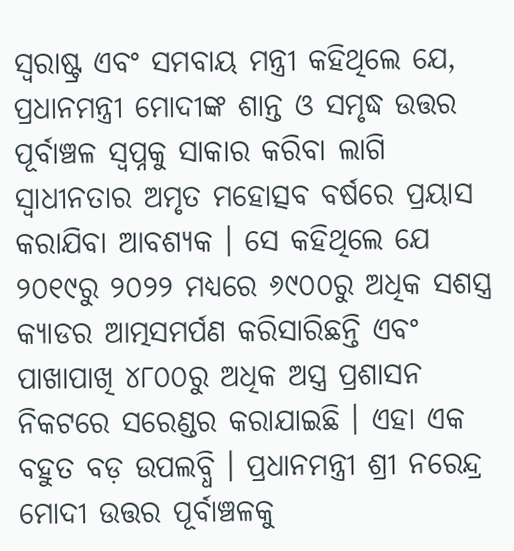ସ୍ୱରାଷ୍ଟ୍ର ଏବଂ ସମବାୟ ମନ୍ତ୍ରୀ କହିଥିଲେ ଯେ, ପ୍ରଧାନମନ୍ତ୍ରୀ ମୋଦୀଙ୍କ ଶାନ୍ତ ଓ ସମୃଦ୍ଧ ଉତ୍ତର ପୂର୍ବାଞ୍ଚଳ ସ୍ୱପ୍ନକୁ ସାକାର କରିବା ଲାଗି ସ୍ୱାଧୀନତାର ଅମୃତ ମହୋତ୍ସବ ବର୍ଷରେ ପ୍ରୟାସ କରାଯିବା ଆବଶ୍ୟକ । ସେ କହିଥିଲେ ଯେ ୨୦୧୯ରୁ ୨୦୨୨ ମଧ୍ୟରେ ୬୯୦୦ରୁ ଅଧିକ ସଶସ୍ତ୍ର କ୍ୟାଡର ଆତ୍ମସମର୍ପଣ କରିସାରିଛନ୍ତି ଏବଂ ପାଖାପାଖି ୪୮୦୦ରୁ ଅଧିକ ଅସ୍ତ୍ର ପ୍ରଶାସନ ନିକଟରେ ସରେଣ୍ଡର କରାଯାଇଛି । ଏହା ଏକ ବହୁତ ବଡ଼ ଉପଲବ୍ଧି । ପ୍ରଧାନମନ୍ତ୍ରୀ ଶ୍ରୀ ନରେନ୍ଦ୍ର ମୋଦୀ ଉତ୍ତର ପୂର୍ବାଞ୍ଚଳକୁ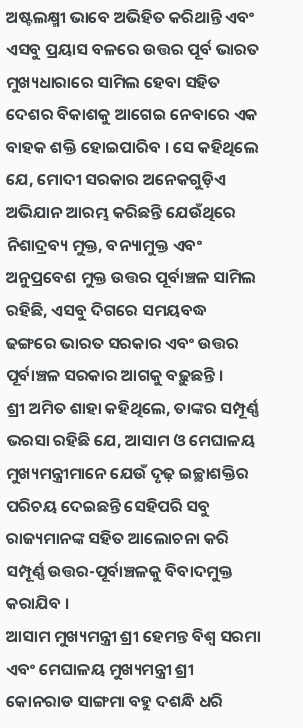ଅଷ୍ଟଲକ୍ଷ୍ମୀ ଭାବେ ଅଭିହିତ କରିଥାନ୍ତି ଏବଂ ଏସବୁ ପ୍ରୟାସ ବଳରେ ଉତ୍ତର ପୂର୍ବ ଭାରତ ମୁଖ୍ୟଧାରାରେ ସାମିଲ ହେବା ସହିତ ଦେଶର ବିକାଶକୁ ଆଗେଇ ନେବାରେ ଏକ ବାହକ ଶକ୍ତି ହୋଇପାରିବ । ସେ କହିଥିଲେ ଯେ, ମୋଦୀ ସରକାର ଅନେକଗୁଡ଼ିଏ ଅଭିଯାନ ଆରମ୍ଭ କରିଛନ୍ତି ଯେଉଁଥିରେ ନିଶାଦ୍ରବ୍ୟ ମୁକ୍ତ, ବନ୍ୟାମୁକ୍ତ ଏବଂ ଅନୁପ୍ରବେଶ ମୁକ୍ତ ଉତ୍ତର ପୂର୍ବାଞ୍ଚଳ ସାମିଲ ରହିଛି, ଏସବୁ ଦିଗରେ ସମୟବଦ୍ଧ ଢଙ୍ଗରେ ଭାରତ ସରକାର ଏବଂ ଉତ୍ତର ପୂର୍ବାଞ୍ଚଳ ସରକାର ଆଗକୁ ବଢ଼ୁଛନ୍ତି ।
ଶ୍ରୀ ଅମିତ ଶାହା କହିଥିଲେ, ତାଙ୍କର ସମ୍ପୂର୍ଣ୍ଣ ଭରସା ରହିଛି ଯେ, ଆସାମ ଓ ମେଘାଳୟ ମୁଖ୍ୟମନ୍ତ୍ରୀମାନେ ଯେଉଁ ଦୃଢ଼ ଇଚ୍ଛାଶକ୍ତିର ପରିଚୟ ଦେଇଛନ୍ତି ସେହିପରି ସବୁ ରାଜ୍ୟମାନଙ୍କ ସହିତ ଆଲୋଚନା କରି ସମ୍ପୂର୍ଣ୍ଣ ଉତ୍ତର-ପୂର୍ବାଞ୍ଚଳକୁ ବିବାଦମୁକ୍ତ କରାଯିବ ।
ଆସାମ ମୁଖ୍ୟମନ୍ତ୍ରୀ ଶ୍ରୀ ହେମନ୍ତ ବିଶ୍ୱ ସରମା ଏବଂ ମେଘାଳୟ ମୁଖ୍ୟମନ୍ତ୍ରୀ ଶ୍ରୀ କୋନରାଡ ସାଙ୍ଗମା ବହୁ ଦଶନ୍ଧି ଧରି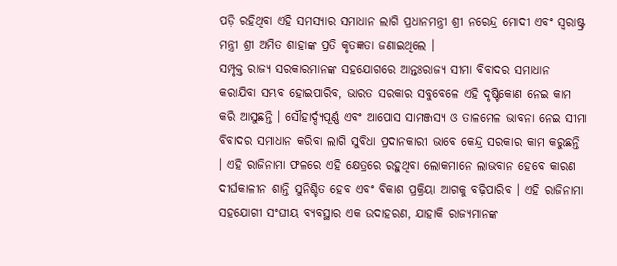ପଡ଼ି ରହିଥିବା ଏହି ସମସ୍ୟାର ସମାଧାନ ଲାଗି ପ୍ରଧାନମନ୍ତ୍ରୀ ଶ୍ରୀ ନରେନ୍ଦ୍ର ମୋଦୀ ଏବଂ ସ୍ୱରାଷ୍ଟ୍ର ମନ୍ତ୍ରୀ ଶ୍ରୀ ଅମିତ ଶାହାଙ୍କ ପ୍ରତି କୃତଜ୍ଞତା ଜଣାଇଥିଲେ ।
ସମ୍ପୃକ୍ତ ରାଜ୍ୟ ସରକାରମାନଙ୍କ ସହଯୋଗରେ ଆନ୍ତଃରାଜ୍ୟ ସୀମା ବିବାଦର ସମାଧାନ କରାଯିବା ସମ୍ଭବ ହୋଇପାରିବ, ଭାରତ ସରକାର ସବୁବେଳେ ଏହି ଦୃଷ୍ଟିକୋଣ ନେଇ କାମ କରି ଆସୁଛନ୍ତି । ସୌହାର୍ଦ୍ଦ୍ୟପୂର୍ଣ୍ଣ ଏବଂ ଆପୋସ ସାମଞ୍ଜସ୍ୟ ଓ ତାଳମେଳ ଭାବନା ନେଇ ସୀମା ବିବାଦର ସମାଧାନ କରିବା ଲାଗି ସୁବିଧା ପ୍ରଦାନକାରୀ ଭାବେ କେନ୍ଦ୍ର ସରକାର କାମ କରୁଛନ୍ତି । ଏହି ରାଜିନାମା ଫଳରେ ଏହି କ୍ଷେତ୍ରରେ ରହୁଥିବା ଲୋକମାନେ ଲାଭବାନ ହେବେ କାରଣ ଦୀର୍ଘକାଳୀନ ଶାନ୍ତି ସୁନିଶ୍ଚିତ ହେବ ଏବଂ ବିକାଶ ପ୍ରକ୍ରିୟା ଆଗକୁ ବଢ଼ିପାରିବ । ଏହି ରାଜିନାମା ସହଯୋଗୀ ସଂଘୀୟ ବ୍ୟବସ୍ଥାର ଏକ ଉଦାହରଣ, ଯାହାକି ରାଜ୍ୟମାନଙ୍କ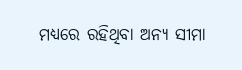ମଧ୍ୟରେ ରହିଥିବା ଅନ୍ୟ ସୀମା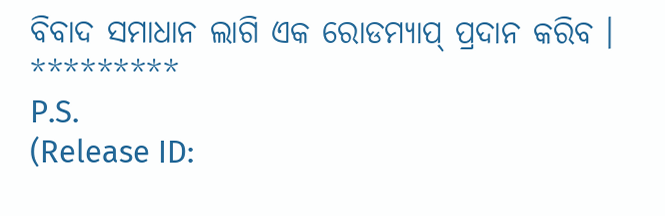ବିବାଦ ସମାଧାନ ଲାଗି ଏକ ରୋଡମ୍ୟାପ୍ ପ୍ରଦାନ କରିବ ।
*********
P.S.
(Release ID: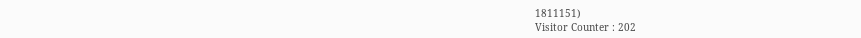1811151)
Visitor Counter : 202